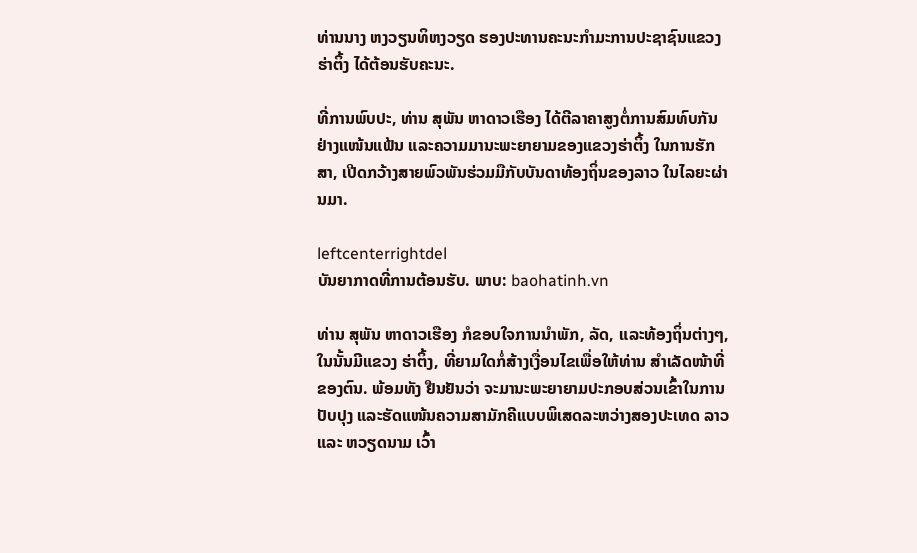ທ່ານນາງ ຫງວຽນທິຫງວຽດ ຮອງປະທານຄະນະກຳມະການປະຊາຊົນແຂວງຮ່າຕິ້ງ ໄດ້ຕ້ອນຮັບຄະນະ.

ທີ່ການພົບປະ, ທ່ານ ສຸພັນ ຫາດາວເຮືອງ ໄດ້ຕີລາຄາສູງຕໍ່ການສົມທົບກັນຢ່າງແໜ້ນແຟ້ນ ແລະຄວາມມານະພະຍາຍາມຂອງແຂວງຮ່າຕິ້ງ ໃນການຮັກສາ, ເປີດກວ້າງສາຍພົວພັນຮ່ວມມືກັບບັນດາທ້ອງຖິ່ນຂອງລາວ ໃນໄລຍະຜ່ານມາ.

leftcenterrightdel
ບັນຍາກາດທີ່ການຕ້ອນຮັບ. ພາບ: baohatinh.vn

ທ່ານ ສຸພັນ ຫາດາວເຮືອງ ກໍຂອບໃຈການນຳພັກ, ລັດ, ແລະທ້ອງຖິ່ນຕ່າງໆ, ໃນນັ້ນມີແຂວງ ຮ່າຕິ້ງ, ທີ່ຍາມໃດກໍ່ສ້າງເງື່ອນໄຂເພື່ອໃຫ້ທ່ານ ສຳເລັດໜ້າທີ່ຂອງຕົນ. ພ້ອມທັງ ຢືນຢັນວ່າ ຈະມານະພະຍາຍາມປະກອບສ່ວນເຂົ້າໃນການປັບປຸງ ແລະຮັດແໜ້ນຄວາມສາມັກຄີແບບພິເສດລະຫວ່າງສອງປະເທດ ລາວ ແລະ ຫວຽດນາມ ເວົ້າ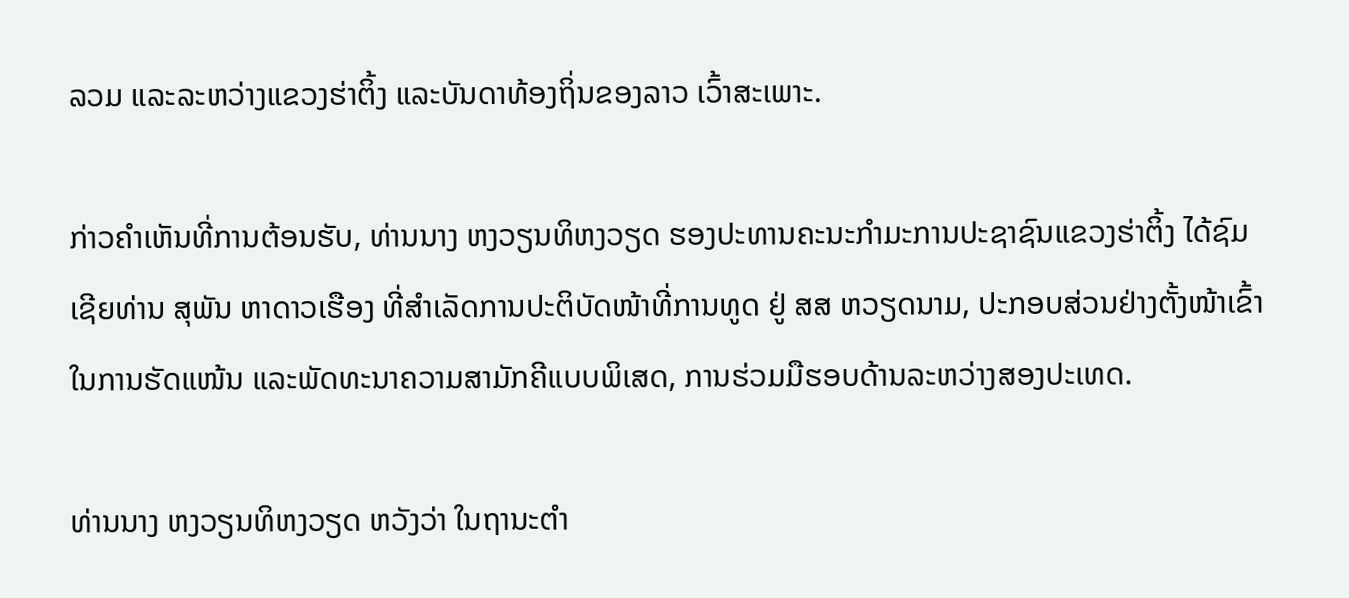ລວມ ແລະລະຫວ່າງແຂວງຮ່າຕິ້ງ ແລະບັນດາທ້ອງຖິ່ນຂອງລາວ ເວົ້າສະເພາະ.

ກ່າວຄຳເຫັນທີ່ການຕ້ອນຮັບ, ທ່ານນາງ ຫງວຽນທິຫງວຽດ ຮອງປະທານຄະນະກຳມະການປະຊາຊົນແຂວງຮ່າຕິ້ງ ໄດ້ຊົມເຊີຍທ່ານ ສຸພັນ ຫາດາວເຮືອງ ທີ່ສຳເລັດການປະຕິບັດໜ້າທີ່ການທູດ ຢູ່ ສສ ຫວຽດນາມ, ປະກອບສ່ວນຢ່າງຕັ້ງໜ້າເຂົ້າໃນການຮັດແໜ້ນ ແລະພັດທະນາຄວາມສາມັກຄີແບບພິເສດ, ການຮ່ວມມືຮອບດ້ານລະຫວ່າງສອງປະເທດ.

ທ່ານນາງ ຫງວຽນທິຫງວຽດ ຫວັງວ່າ ໃນຖານະຕຳ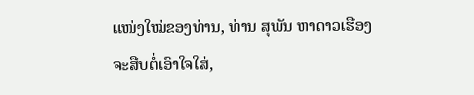ແໜ່ງໃໝ່ຂອງທ່ານ, ທ່ານ ສຸພັນ ຫາດາວເຮືອງ ຈະສືບຕໍ່ເອົາໃຈໃສ່,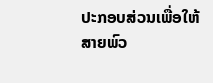ປະກອບສ່ວນເພື່ອໃຫ້ສາຍພົວ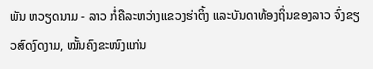ພັນ ຫວຽດນາມ - ລາວ ກໍ່ຄືລະຫວ່າງແຂວງຮ່າຕິ້ງ ແລະບັນດາທ້ອງຖິ່ນຂອງລາວ ຈົ່ງຂຽວສົດງົດງາມ, ໝັ້ນຄົງຂະໜົງແກ່ນ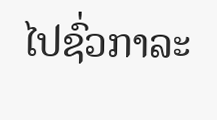ໄປຊົ່ວກາລະ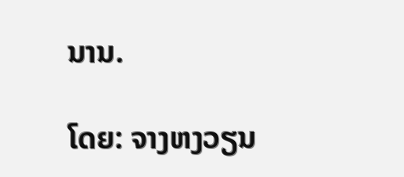ນານ.

ໂດຍ: ຈາງຫງວຽນ